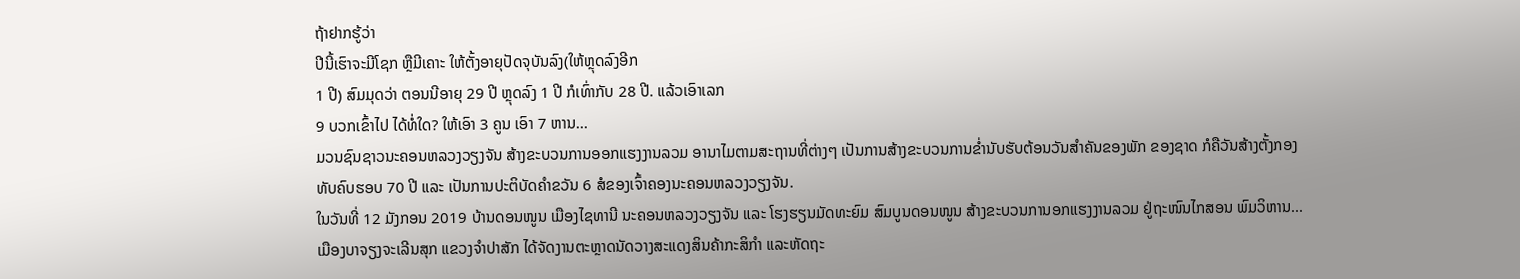ຖ້າຢາກຮູ້ວ່າ
ປີນີ້ເຮົາຈະມີໂຊກ ຫຼືມີເຄາະ ໃຫ້ຕັ້ງອາຍຸປັດຈຸບັນລົງ(ໃຫ້ຫຼຸດລົງອີກ
1 ປີ) ສົມມຸດວ່າ ຕອນນີອາຍຸ 29 ປີ ຫຼຸດລົງ 1 ປີ ກໍເທົ່າກັບ 28 ປີ. ແລ້ວເອົາເລກ
9 ບວກເຂົ້າໄປ ໄດ້ທໍ່ໃດ? ໃຫ້ເອົາ 3 ຄູນ ເອົາ 7 ຫານ...
ມວນຊົນຊາວນະຄອນຫລວງວຽງຈັນ ສ້າງຂະບວນການອອກແຮງງານລວມ ອານາໄມຕາມສະຖານທີ່ຕ່າງໆ ເປັນການສ້າງຂະບວນການຂ່ຳນັບຮັບຕ້ອນວັນສຳຄັນຂອງພັກ ຂອງຊາດ ກໍຄືວັນສ້າງຕັ້ງກອງທັບຄົບຮອບ 70 ປີ ແລະ ເປັນການປະຕິບັດຄຳຂວັນ 6 ສໍຂອງເຈົ້າຄອງນະຄອນຫລວງວຽງຈັນ.
ໃນວັນທີ່ 12 ມັງກອນ 2019 ບ້ານດອນໜູນ ເມືອງໄຊທານີ ນະຄອນຫລວງວຽງຈັນ ແລະ ໂຮງຮຽນມັດທະຍົມ ສົມບູນດອນໜູນ ສ້າງຂະບວນການອກແຮງງານລວມ ຢູ່ຖະໜົນໄກສອນ ພົມວິຫານ...
ເມືອງບາຈຽງຈະເລີນສຸກ ແຂວງຈຳປາສັກ ໄດ້ຈັດງານຕະຫຼາດນັດວາງສະແດງສິນຄ້າກະສິກຳ ແລະຫັດຖະ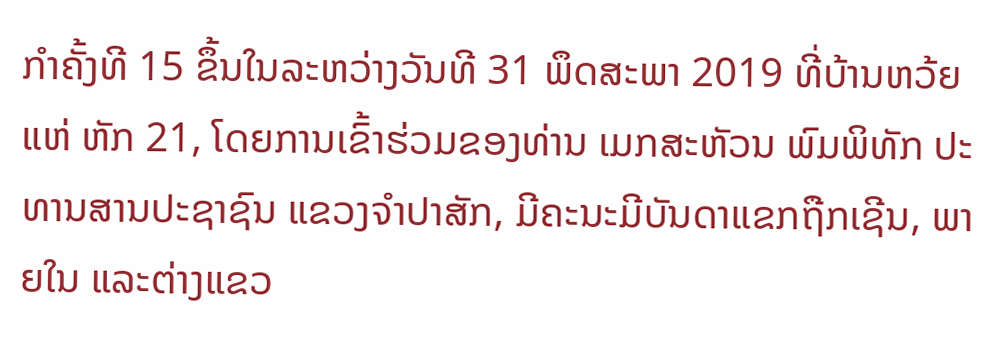ກຳຄັ້ງທີ 15 ຂຶ້ນໃນລະຫວ່າງວັນທີ 31 ພຶດສະພາ 2019 ທີ່ບ້ານຫວ້ຍແຫ່ ຫັກ 21, ໂດຍການເຂົ້າຮ່ວມຂອງທ່ານ ເມກສະຫັວນ ພົມພິທັກ ປະທານສານປະຊາຊົນ ແຂວງຈໍາປາສັກ, ມີຄະນະມີບັນດາແຂກຖືກເຊີນ, ພາຍໃນ ແລະຕ່າງແຂວ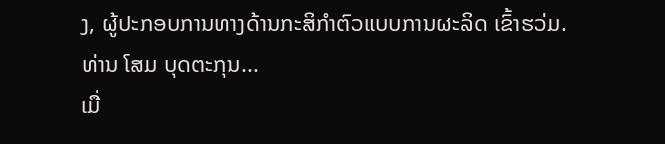ງ, ຜູ້ປະກອບການທາງດ້ານກະສິກໍາຕົວແບບການຜະລິດ ເຂົ້າຮວ່ມ.
ທ່ານ ໂສມ ບຸດຕະກຸນ...
ເມື່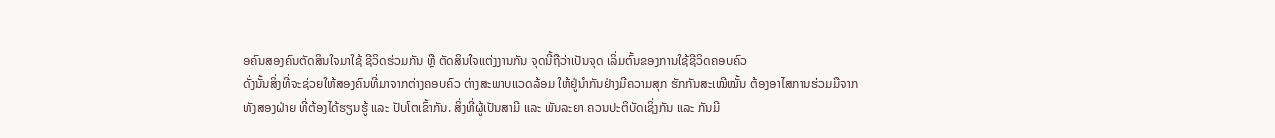ອຄົນສອງຄົນຕັດສິນໃຈມາໃຊ້ ຊີວິດຮ່ວມກັນ ຫຼື ຕັດສິນໃຈແຕ່ງງານກັນ ຈຸດນີ້ຖືວ່າເປັນຈຸດ ເລິ່ມຕົ້ນຂອງການໃຊ້ຊີວິດຄອບຄົວ
ດັ່ງນັ້ນສິ່ງທີ່ຈະຊ່ວຍໃຫ້ສອງຄົນທີ່ມາຈາກຕ່າງຄອບຄົວ ຕ່າງສະພາບແວດລ້ອມ ໃຫ້ຢູ່ນຳກັນຢ່າງມີຄວາມສຸກ ຮັກກັນສະເໝີໝັ້ນ ຕ້ອງອາໄສການຮ່ວມມືຈາກທັງສອງຝ່າຍ ທີ່ຕ້ອງໄດ້ຮຽນຮູ້ ແລະ ປັບໂຕເຂົ້າກັນ. ສິ່ງທີ່ຜູ້ເປັນສາມີ ແລະ ພັນລະຍາ ຄວນປະຕິບັດເຊິ່ງກັນ ແລະ ກັນມີ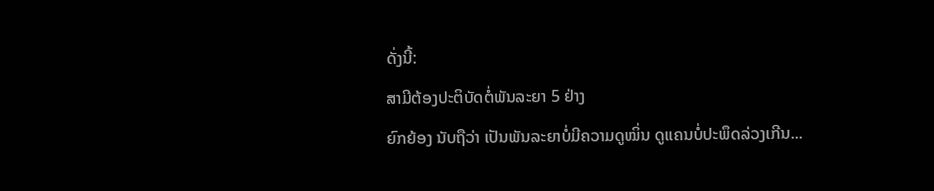ດັ່ງນີ້:
ສາມີຕ້ອງປະຕິບັດຕໍ່ພັນລະຍາ 5 ຢ່າງ
ຍົກຍ້ອງ ນັບຖືວ່າ ເປັນພັນລະຍາບໍ່ມີຄວາມດູໝິ່ນ ດູແຄນບໍ່ປະພຶດລ່ວງເກີນ...